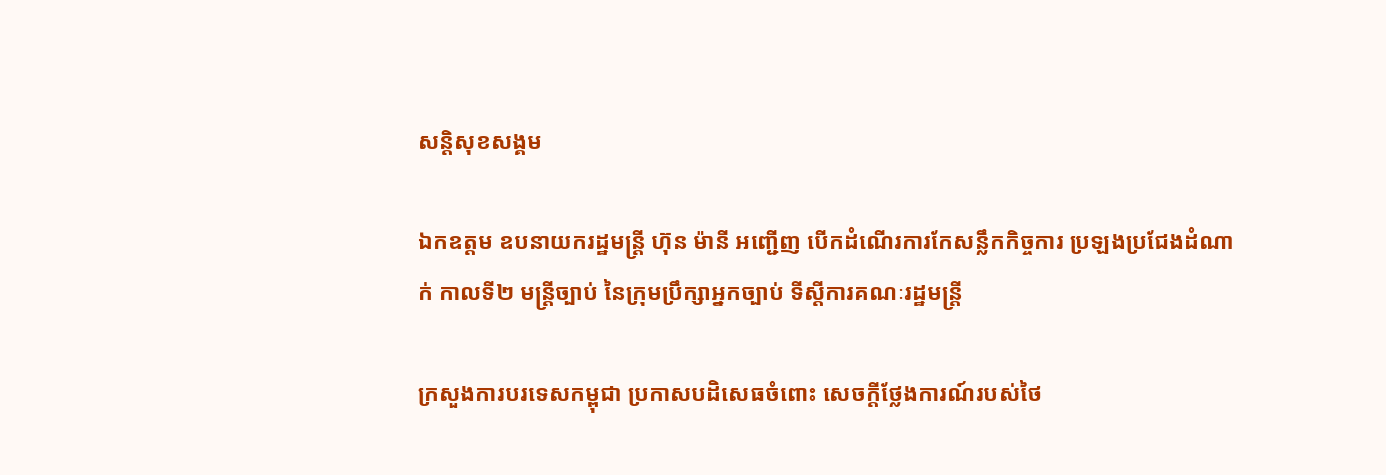សន្តិសុខសង្គម

ឯកឧត្តម ឧបនាយករដ្ឋមន្ត្រី ហ៊ុន ម៉ានី អញ្ជើញ បើកដំណើរការកែសន្លឹកកិច្ចការ ប្រឡងប្រជែងដំណាក់ កាលទី២ មន្ត្រីច្បាប់ នៃក្រុមប្រឹក្សាអ្នកច្បាប់ ទីស្តីការគណៈរដ្ឋមន្ត្រី

ក្រសួងការបរទេសកម្ពុជា ប្រកាសបដិសេធចំពោះ សេចក្តីថ្លែងការណ៍របស់ថៃ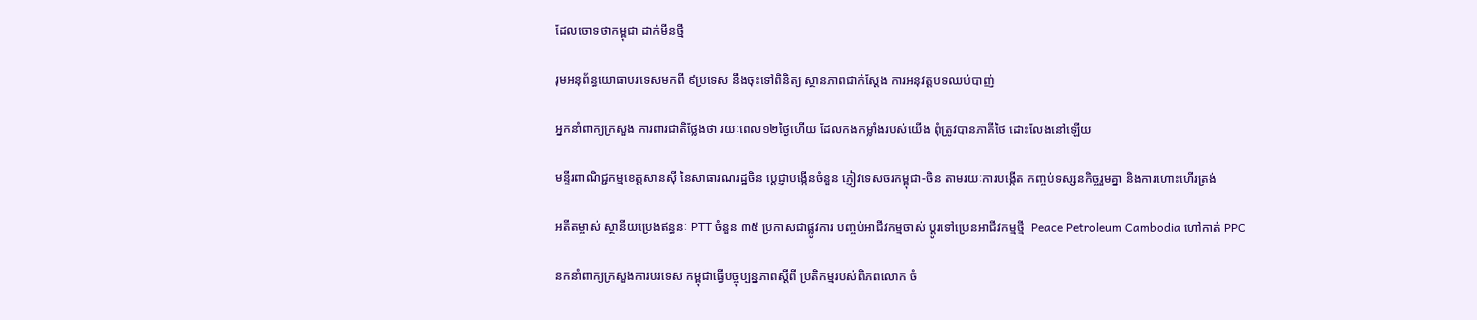ដែលចោទថាកម្ពុជា ដាក់មីនថ្មី

រុមអនុព័ន្ធយោធាបរទេសមកពី ៩ប្រទេស នឹងចុះទៅពិនិត្យ ស្ថានភាពជាក់ស្តែង ការអនុវត្តបទឈប់បាញ់

អ្នកនាំពាក្យក្រសួង ការពារជាតិថ្លែងថា រយៈពេល១២ថ្ងៃហើយ ដែលកងកម្លាំងរបស់យើង ពុំត្រូវបានភាគីថៃ ដោះលែងនៅឡើយ

មន្ទីរពាណិជ្ជកម្មខេត្តសានស៊ី នៃសាធារណរដ្ឋចិន ប្តេជ្ញាបង្កើនចំនួន ភ្ញៀវទេសចរកម្ពុជា-ចិន តាមរយៈការបង្កើត កញ្ចប់ទស្សនកិច្ចរួមគ្នា និងការហោះហើរត្រង់

អតីតម្ចាស់ ស្ថានីយប្រេងឥន្ធនៈ PTT ចំនួន ៣៥ ប្រកាសជាផ្លូវការ បញ្ចប់អាជីវកម្មចាស់ ប្តូរទៅប្រេនអាជីវកម្មថ្មី  Peace Petroleum Cambodia ហៅកាត់ PPC

នកនាំពាក្យក្រសួងការបរទេស កម្ពុជាធ្វើបច្ចុប្បន្នភាពស្តីពី ប្រតិកម្មរបស់ពិភពលោក ចំ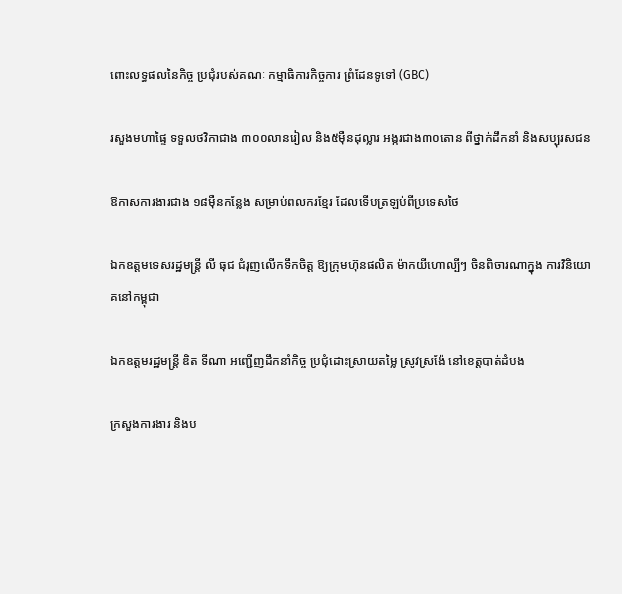ពោះលទ្ធផលនៃកិច្ច ប្រជុំរបស់គណៈ កម្មាធិការកិច្ចការ ព្រំដែនទូទៅ (GBC)

រសួងមហាផ្ទៃ ទទួលថវិកាជាង ៣០០លានរៀល និង៥ម៉ឺនដុល្លារ អង្ករជាង៣០តោន ពីថ្នាក់ដឹកនាំ និងសប្បុរសជន

ឱកាសការងារជាង ១៨ម៉ឺនកន្លែង សម្រាប់ពលករខ្មែរ ដែលទើបត្រឡប់ពីប្រទេសថៃ

ឯកឧត្ដមទេសរដ្ឋមន្រ្តី លី ធុជ ជំរុញលើកទឹកចិត្ត ឱ្យក្រុមហ៊ុនផលិត ម៉ាកយីហោល្បីៗ ចិនពិចារណាក្នុង ការវិនិយោគនៅកម្ពុជា

ឯកឧត្តមរដ្ឋមន្ត្រី ឌិត ទីណា អញ្ជើញដឹកនាំកិច្ច ប្រជុំដោះស្រាយតម្លៃ ស្រូវស្រង៉ែ នៅខេត្តបាត់ដំបង

ក្រសួងការងារ និងប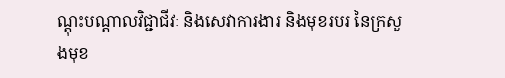ណ្តុះបណ្តាលវិជ្ជាជីវៈ និងសេវាការងារ និងមុខរបរ នៃក្រសួងមុខ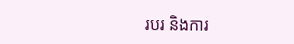របរ និងការ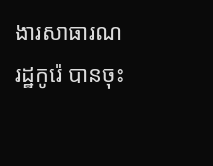ងារសាធារណរដ្ឋកូរ៉េ បានចុះ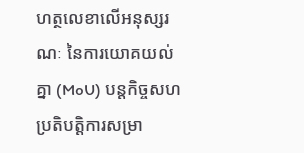ហត្ថលេខាលើអនុស្សរណៈ នៃការយោគយល់គ្នា (MoU) បន្តកិច្ចសហប្រតិបត្តិការសម្រា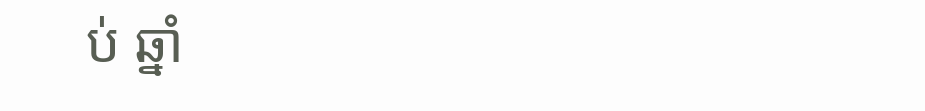ប់ ឆ្នាំ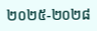២០២៥-២០២៨